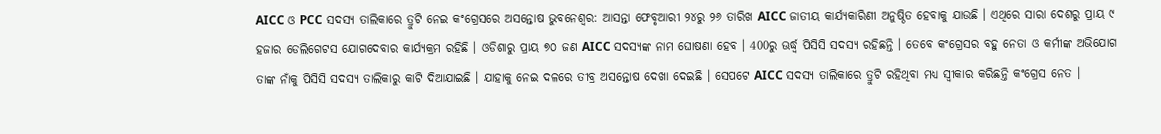AICC ଓ PCC ସଦସ୍ୟ ତାଲିକାରେ ତ୍ରୁଟି ନେଇ କଂଗ୍ରେସରେ ଅସନ୍ତୋଷ ଭୁବନେଶ୍ବର: ଆସନ୍ତା ଫେବୃଆରୀ ୨୪ରୁ ୨୬ ତାରିଖ AICC ଜାତୀୟ କାର୍ଯ୍ୟକାରିଣୀ ଅନୁଷ୍ଠିତ ହେବାକୁ ଯାଉଛି । ଏଥିରେ ସାରା ଦେଶରୁ ପ୍ରାୟ ୯ ହଜାର ଡେଲିଗେଟସ ଯୋଗଦେବାର କାର୍ଯ୍ୟକ୍ରମ ରହିଛି । ଓଡିଶାରୁ ପ୍ରାୟ ୭୦ ଜଣ AICC ସଦସ୍ୟଙ୍କ ନାମ ଘୋଷଣା ହେବ । 400ରୁ ଊର୍ଦ୍ଧ୍ବ ପିସିସି ସଦସ୍ୟ ରହିଛନ୍ତି । ତେବେ କଂଗ୍ରେସର ବହୁ ନେତା ଓ କର୍ମୀଙ୍କ ଅଭିଯୋଗ ତାଙ୍କ ନାଁକୁ ପିସିସି ସଦସ୍ୟ ତାଲିକାରୁ କାଟି ଦିଆଯାଇଛି । ଯାହାକୁ ନେଇ ଦଳରେ ତୀବ୍ର ଅସନ୍ତୋଷ ଦେଖା ଦେଇଛି । ସେପଟେ AICC ସଦସ୍ୟ ତାଲିକାରେ ତ୍ରୁଟି ରହିଥିବା ମଧ୍ୟ ସ୍ବୀକାର କରିଛନ୍ତି କଂଗ୍ରେସ ନେତ ।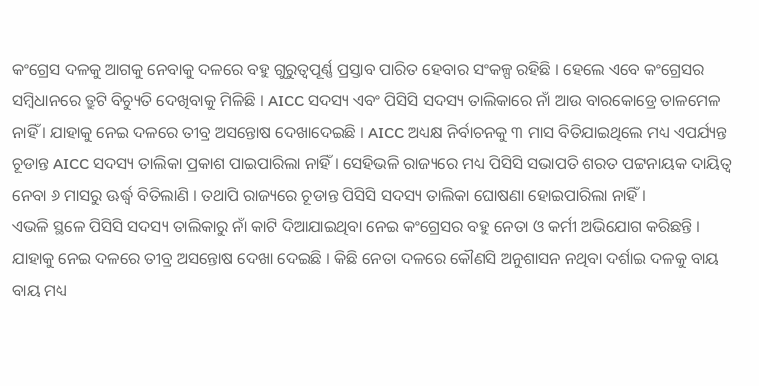କଂଗ୍ରେସ ଦଳକୁ ଆଗକୁ ନେବାକୁ ଦଳରେ ବହୁ ଗୁରୁତ୍ୱପୂର୍ଣ୍ଣ ପ୍ରସ୍ତାବ ପାରିତ ହେବାର ସଂକଳ୍ପ ରହିଛି । ହେଲେ ଏବେ କଂଗ୍ରେସର ସମ୍ବିଧାନରେ ତ୍ରୁଟି ବିଚ୍ୟୁତି ଦେଖିବାକୁ ମିଳିଛି । AICC ସଦସ୍ୟ ଏବଂ ପିସିସି ସଦସ୍ୟ ତାଲିକାରେ ନାଁ ଆଉ ବାରକୋଡ୍ରେ ତାଳମେଳ ନାହିଁ । ଯାହାକୁ ନେଇ ଦଳରେ ତୀବ୍ର ଅସନ୍ତୋଷ ଦେଖାଦେଇଛି । AICC ଅଧ୍ୟକ୍ଷ ନିର୍ବାଚନକୁ ୩ ମାସ ବିତିଯାଇଥିଲେ ମଧ୍ୟ ଏପର୍ଯ୍ୟନ୍ତ ଚୂଡାନ୍ତ AICC ସଦସ୍ୟ ତାଲିକା ପ୍ରକାଶ ପାଇପାରିଲା ନାହିଁ । ସେହିଭଳି ରାଜ୍ୟରେ ମଧ୍ୟ ପିସିସି ସଭାପତି ଶରତ ପଟ୍ଟନାୟକ ଦାୟିତ୍ୱ ନେବା ୬ ମାସରୁ ଊର୍ଦ୍ଧ୍ବ ବିତିଲାଣି । ତଥାପି ରାଜ୍ୟରେ ଚୂଡାନ୍ତ ପିସିସି ସଦସ୍ୟ ତାଲିକା ଘୋଷଣା ହୋଇପାରିଲା ନାହିଁ ।
ଏଭଳି ସ୍ଥଳେ ପିସିସି ସଦସ୍ୟ ତାଲିକାରୁ ନାଁ କାଟି ଦିଆଯାଇଥିବା ନେଇ କଂଗ୍ରେସର ବହୁ ନେତା ଓ କର୍ମୀ ଅଭିଯୋଗ କରିଛନ୍ତି । ଯାହାକୁ ନେଇ ଦଳରେ ତୀବ୍ର ଅସନ୍ତୋଷ ଦେଖା ଦେଇଛି । କିଛି ନେତା ଦଳରେ କୌଣସି ଅନୁଶାସନ ନଥିବା ଦର୍ଶାଇ ଦଳକୁ ବାୟ ବାୟ ମଧ୍ୟ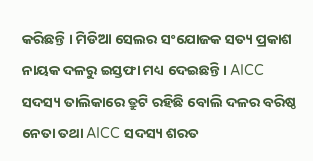କରିଛନ୍ତି । ମିଡିଆ ସେଲର ସଂଯୋଜକ ସତ୍ୟ ପ୍ରକାଶ ନାୟକ ଦଳରୁ ଇସ୍ତଫା ମଧ୍ୟ ଦେଇଛନ୍ତି । AICC ସଦସ୍ୟ ତାଲିକାରେ ତ୍ରୁଟି ରହିଛି ବୋଲି ଦଳର ବରିଷ୍ଠ ନେତା ତଥା AICC ସଦସ୍ୟ ଶରତ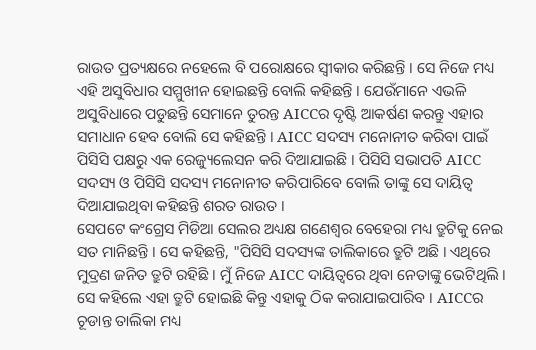ରାଉତ ପ୍ରତ୍ୟକ୍ଷରେ ନହେଲେ ବି ପରୋକ୍ଷରେ ସ୍ୱୀକାର କରିଛନ୍ତି । ସେ ନିଜେ ମଧ୍ୟ ଏହି ଅସୁବିଧାର ସମ୍ମୁଖୀନ ହୋଇଛନ୍ତି ବୋଲି କହିଛନ୍ତି । ଯେଉଁମାନେ ଏଭଳି ଅସୁବିଧାରେ ପଡୁଛନ୍ତି ସେମାନେ ତୁରନ୍ତ AICCର ଦୃଷ୍ଟି ଆକର୍ଷଣ କରନ୍ତୁ ଏହାର ସମାଧାନ ହେବ ବୋଲି ସେ କହିଛନ୍ତି । AICC ସଦସ୍ୟ ମନୋନୀତ କରିବା ପାଇଁ ପିସିସି ପକ୍ଷରୁ ଏକ ରେଜ୍ୟୁଲେସନ କରି ଦିଆଯାଇଛି । ପିସିସି ସଭାପତି AICC ସଦସ୍ୟ ଓ ପିସିସି ସଦସ୍ୟ ମନୋନୀତ କରିପାରିବେ ବୋଲି ତାଙ୍କୁ ସେ ଦାୟିତ୍ୱ ଦିଆଯାଇଥିବା କହିଛନ୍ତି ଶରତ ରାଉତ ।
ସେପଟେ କଂଗ୍ରେସ ମିଡିଆ ସେଲର ଅଧ୍ୟକ୍ଷ ଗଣେଶ୍ୱର ବେହେରା ମଧ୍ୟ ତ୍ରୁଟିକୁ ନେଇ ସତ ମାନିଛନ୍ତି । ସେ କହିଛନ୍ତି, "ପିସିସି ସଦସ୍ୟଙ୍କ ତାଲିକାରେ ତ୍ରୁଟି ଅଛି । ଏଥିରେ ମୁଦ୍ରଣ ଜନିତ ତ୍ରୁଟି ରହିଛି । ମୁଁ ନିଜେ AICC ଦାୟିତ୍ୱରେ ଥିବା ନେତାଙ୍କୁ ଭେଟିଥିଲି । ସେ କହିଲେ ଏହା ତ୍ରୁଟି ହୋଇଛି କିନ୍ତୁ ଏହାକୁ ଠିକ କରାଯାଇପାରିବ । AICCର ଚୂଡାନ୍ତ ତାଲିକା ମଧ୍ୟ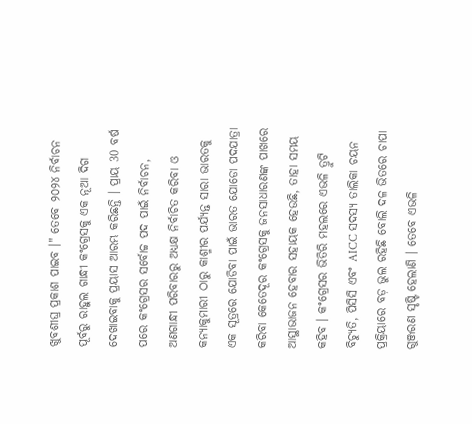ଖୁବଶୀଘ୍ର ପ୍ରକାଶ ପାଇବ ।" ତେବେ ୨୦୨୪ ନିର୍ବାଚନ ପୂର୍ବରୁ ରାହୁଲ ଗାନ୍ଧୀ କଂଗ୍ରେସକୁ ଏକ ନୂଆ ଦିଗ ଦେଖାଇବାକୁ ପ୍ରୟାସ ଆରମ୍ଭ କରିଛନ୍ତି । ପ୍ରାୟ 30 ବର୍ଷ ପରେ କଂଗ୍ରେସର ସର୍ବୋଚ୍ଚ ପଦ ପାଇଁ ନିର୍ବାଚନ, ଅଣଗାନ୍ଧୀ ପରିବାରରୁ ଅଧ୍ୟକ୍ଷ ନିର୍ବାଚିତ କରିବା ଓ କନ୍ୟାକୁମାରୀ ଠାରୁ କାଶ୍ମୀର ପର୍ଯ୍ୟନ୍ତ ସାରା ଭାରତକୁ ଏକ ସୂତ୍ରରେ ଯୋଡିବା ପାଇଁ ଭାରତ ଯୋଡୋ ପଦଯାତ୍ରା କରିବା କେତେଦୂର କଂଗ୍ରେସକୁ ଜନସାଧାରଣଙ୍କ ପାଖରେ ଆସ୍ଥାଭାଜନ ହେବାର ସହାୟକ ହେଉଛି, ତାହା ସମୟ କହିବ । କଂଗ୍ରେସର ଭିତିରି ମହଲରେ ଏଭଳି ତ୍ରୁଟି ବିଚ୍ୟୁତି, ପିସିସି ଏବଂ AICC ସଦସ୍ୟ ତାଲିକା ଚୟନ ପ୍ରକ୍ରିୟାରେ ବଡ଼ ଭୁଲ ରହିଛି ବୋଲି ଦଳ ଭିତରେ ଚାପା ଗୁଞ୍ଜରଣ ସୃଷ୍ଟି ହେଲାଣି । ତେବେ ଏଭଳି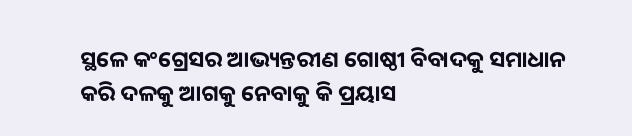ସ୍ଥଳେ କଂଗ୍ରେସର ଆଭ୍ୟନ୍ତରୀଣ ଗୋଷ୍ଠୀ ବିବାଦକୁ ସମାଧାନ କରି ଦଳକୁ ଆଗକୁ ନେବାକୁ କି ପ୍ରୟାସ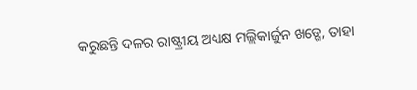କରୁଛନ୍ତି ଦଳର ରାଷ୍ଟ୍ରୀୟ ଅଧ୍ୟକ୍ଷ ମଲ୍ଲିକାର୍ଜୁନ ଖଡ୍ଗେ, ତାହା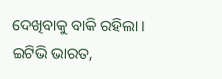ଦେଖିବାକୁ ବାକି ରହିଲା ।
ଇଟିଭି ଭାରତ,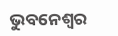ଭୁବନେଶ୍ବର